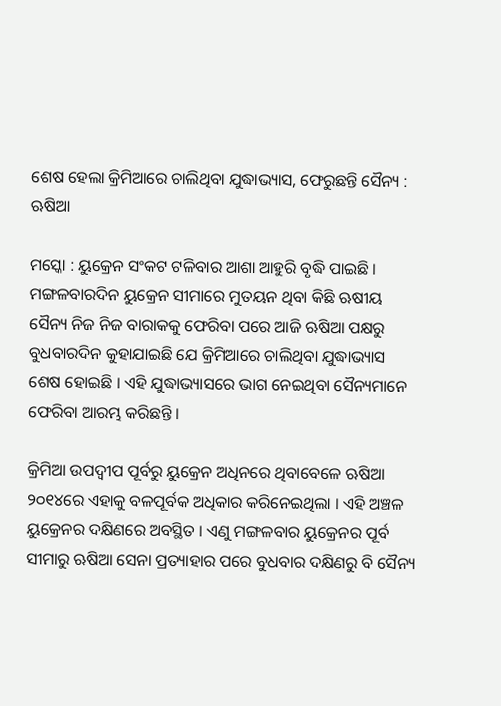ଶେଷ ହେଲା କ୍ରିମିଆରେ ଚାଲିଥିବା ଯୁଦ୍ଧାଭ୍ୟାସ, ଫେରୁଛନ୍ତି ସୈନ୍ୟ : ଋଷିଆ

ମସ୍କୋ : ୟୁକ୍ରେନ ସଂକଟ ଟଳିବାର ଆଶା ଆହୁରି ବୃଦ୍ଧି ପାଇଛି । ମଙ୍ଗଳବାରଦିନ ୟୁକ୍ରେନ ସୀମାରେ ମୁତୟନ ଥିବା କିଛି ଋଷୀୟ ସୈନ୍ୟ ନିଜ ନିଜ ବାରାକକୁ ଫେରିବା ପରେ ଆଜି ଋଷିଆ ପକ୍ଷରୁ ବୁଧବାରଦିନ କୁହାଯାଇଛି ଯେ କ୍ରିମିଆରେ ଚାଲିଥିବା ଯୁଦ୍ଧାଭ୍ୟାସ ଶେଷ ହୋଇଛି । ଏହି ଯୁଦ୍ଧାଭ୍ୟାସରେ ଭାଗ ନେଇଥିବା ସୈନ୍ୟମାନେ ଫେରିବା ଆରମ୍ଭ କରିଛନ୍ତି ।

କ୍ରିମିଆ ଉପଦ୍ବୀପ ପୂର୍ବରୁ ୟୁକ୍ରେନ ଅଧିନରେ ଥିବାବେଳେ ଋଷିଆ ୨୦୧୪ରେ ଏହାକୁ ବଳପୂର୍ବକ ଅଧିକାର କରିନେଇଥିଲା । ଏହି ଅଞ୍ଚଳ ୟୁକ୍ରେନର ଦକ୍ଷିଣରେ ଅବସ୍ଥିତ । ଏଣୁ ମଙ୍ଗଳବାର ୟୁକ୍ରେନର ପୂର୍ବ ସୀମାରୁ ଋଷିଆ ସେନା ପ୍ରତ୍ୟାହାର ପରେ ବୁଧବାର ଦକ୍ଷିଣରୁ ବି ସୈନ୍ୟ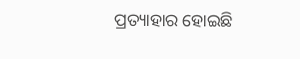ପ୍ରତ୍ୟାହାର ହୋଇଛି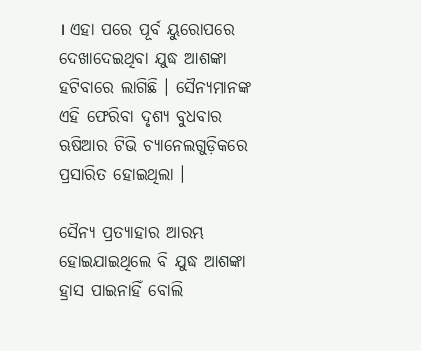। ଏହା ପରେ ପୂର୍ବ ୟୁରୋପରେ ଦେଖାଦେଇଥିବା ଯୁଦ୍ଧ ଆଶଙ୍କା ହଟିବାରେ ଲାଗିଛି । ସୈନ୍ୟମାନଙ୍କ ଏହି ଫେରିବା ଦୃଶ୍ୟ ବୁଧବାର ଋଷିଆର ଟିଭି ଚ୍ୟାନେଲଗୁଡ଼ିକରେ ପ୍ରସାରିତ ହୋଇଥିଲା ।

ସୈନ୍ୟ ପ୍ରତ୍ୟାହାର ଆରମ୍ଭ ହୋଇଯାଇଥିଲେ ବି ଯୁଦ୍ଧ ଆଶଙ୍କା ହ୍ରାସ ପାଇନାହିଁ ବୋଲି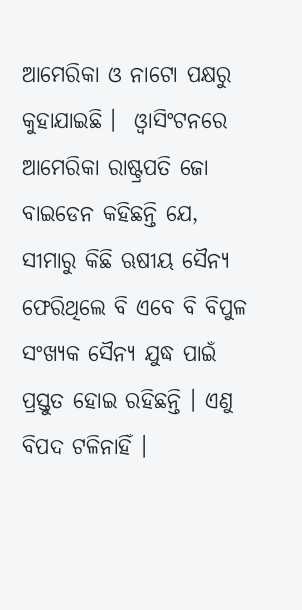ଆମେରିକା ଓ ନାଟୋ ପକ୍ଷରୁ କୁହାଯାଇଛି ।  ଓ୍ବାସିଂଟନରେ ଆମେରିକା ରାଷ୍ଟ୍ରପତି ଜୋ ବାଇଡେନ କହିଛନ୍ତି ଯେ, ସୀମାରୁ କିଛି ଋଷୀୟ ସୈନ୍ୟ ଫେରିଥିଲେ ବି ଏବେ ବି ବିପୁଳ ସଂଖ୍ୟକ ସୈନ୍ୟ ଯୁଦ୍ଧ ପାଇଁ ପ୍ରସ୍ତୁତ ହୋଇ ରହିଛନ୍ତି । ଏଣୁ ବିପଦ ଟଳିନାହିଁ ।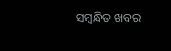ସମ୍ବନ୍ଧିତ ଖବର